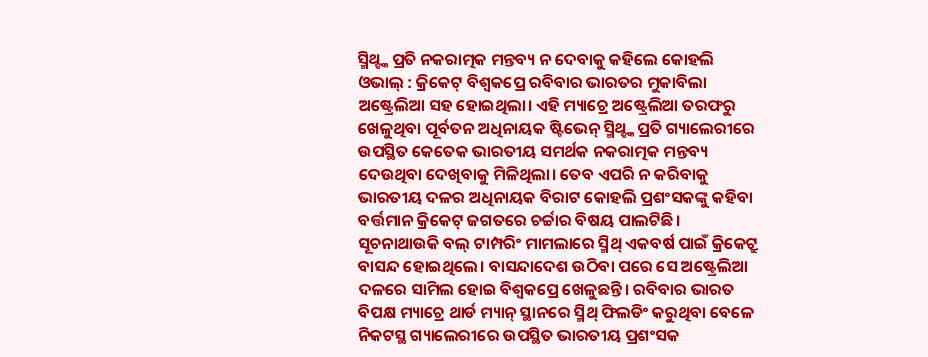ସ୍ମିଥ୍ଙ୍କ ପ୍ରତି ନକରାତ୍ମକ ମନ୍ତବ୍ୟ ନ ଦେବାକୁ କହିଲେ କୋହଲି
ଓଭାଲ୍ : କ୍ରିକେଟ୍ ବିଶ୍ବକପ୍ରେ ରବିବାର ଭାରତର ମୁକାବିଲା ଅଷ୍ଟ୍ରେଲିଆ ସହ ହୋଇଥିଲା। ଏହି ମ୍ୟାଚ୍ରେ ଅଷ୍ଟ୍ରେଲିଆ ତରଫରୁ ଖେଳୁଥିବା ପୂର୍ବତନ ଅଧିନାୟକ ଷ୍ଟିଭେନ୍ ସ୍ମିଥ୍ଙ୍କ ପ୍ରତି ଗ୍ୟାଲେରୀରେ ଉପସ୍ଥିତ କେତେକ ଭାରତୀୟ ସମର୍ଥକ ନକରାତ୍ମକ ମନ୍ତବ୍ୟ ଦେଉଥିବା ଦେଖିବାକୁ ମିଳିଥିଲା। ତେବ ଏପରି ନ କରିବାକୁ ଭାରତୀୟ ଦଳର ଅଧିନାୟକ ବିରାଟ କୋହଲି ପ୍ରଶଂସକଙ୍କୁ କହିବା ବର୍ତ୍ତମାନ କ୍ରିକେଟ୍ ଜଗତରେ ଚର୍ଚ୍ଚାର ବିଷୟ ପାଲଟିଛି।
ସୂଚନାଥାଉକି ବଲ୍ ଟାମ୍ପରିଂ ମାମଲାରେ ସ୍ମିଥ୍ ଏକବର୍ଷ ପାଇଁ କ୍ରିକେଟ୍ରୁ ବାସନ୍ଦ ହୋଇଥିଲେ। ବାସନ୍ଦାଦେଶ ଉଠିବା ପରେ ସେ ଅଷ୍ଟ୍ରେଲିଆ ଦଳରେ ସାମିଲ ହୋଇ ବିଶ୍ବକପ୍ରେ ଖେଳୁଛନ୍ତି। ରବିବାର ଭାରତ ବିପକ୍ଷ ମ୍ୟାଚ୍ରେ ଥାର୍ଡ ମ୍ୟାନ୍ ସ୍ଥାନରେ ସ୍ମିଥ୍ ଫିଲଡିଂ କରୁଥିବା ବେଳେ ନିକଟସ୍ଥ ଗ୍ୟାଲେରୀରେ ଉପସ୍ଥିତ ଭାରତୀୟ ପ୍ରଶଂସକ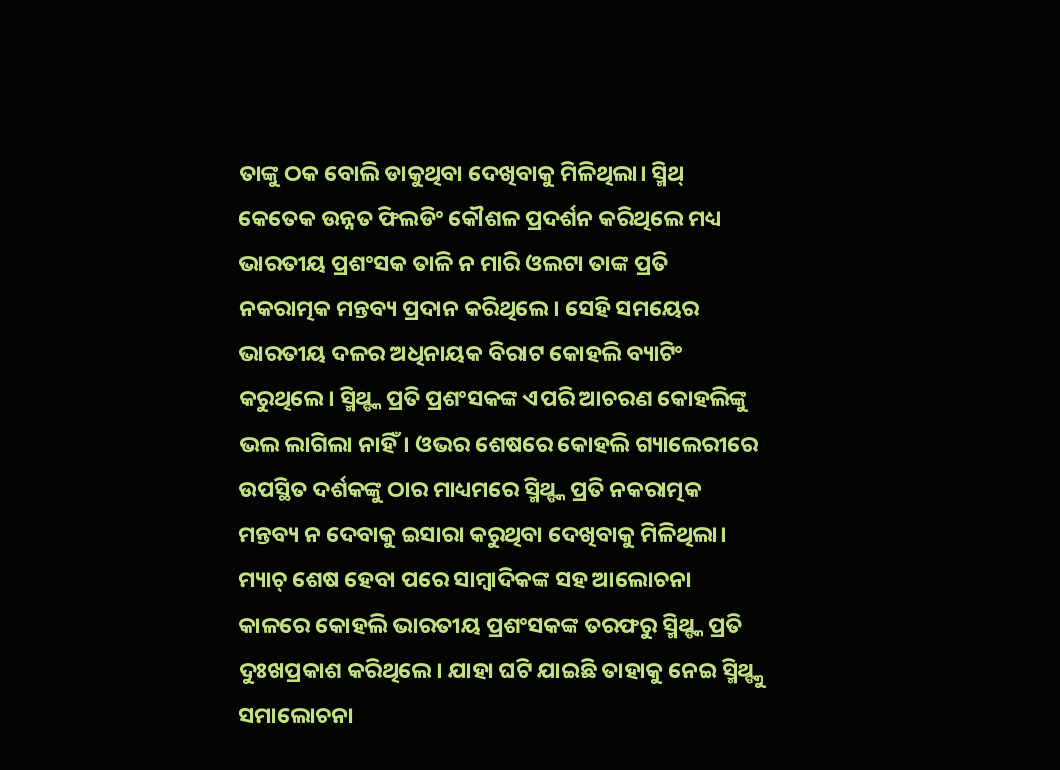ତାଙ୍କୁ ଠକ ବୋଲି ଡାକୁଥିବା ଦେଖିବାକୁ ମିଳିଥିଲା। ସ୍ମିଥ୍ କେତେକ ଉନ୍ନତ ଫିଲଡିଂ କୌଶଳ ପ୍ରଦର୍ଶନ କରିଥିଲେ ମଧ୍ୟ ଭାରତୀୟ ପ୍ରଶଂସକ ତାଳି ନ ମାରି ଓଲଟା ତାଙ୍କ ପ୍ରତି ନକରାତ୍ମକ ମନ୍ତବ୍ୟ ପ୍ରଦାନ କରିଥିଲେ। ସେହି ସମୟେର ଭାରତୀୟ ଦଳର ଅଧିନାୟକ ବିରାଟ କୋହଲି ବ୍ୟାଟିଂ କରୁଥିଲେ। ସ୍ମିଥ୍ଙ୍କ ପ୍ରତି ପ୍ରଶଂସକଙ୍କ ଏପରି ଆଚରଣ କୋହଲିଙ୍କୁ ଭଲ ଲାଗିଲା ନାହିଁ। ଓଭର ଶେଷରେ କୋହଲି ଗ୍ୟାଲେରୀରେ ଉପସ୍ଥିତ ଦର୍ଶକଙ୍କୁ ଠାର ମାଧ୍ୟମରେ ସ୍ମିଥ୍ଙ୍କ ପ୍ରତି ନକରାତ୍ମକ ମନ୍ତବ୍ୟ ନ ଦେବାକୁ ଇସାରା କରୁଥିବା ଦେଖିବାକୁ ମିଳିଥିଲା।
ମ୍ୟାଚ୍ ଶେଷ ହେବା ପରେ ସାମ୍ବାଦିକଙ୍କ ସହ ଆଲୋଚନା କାଳରେ କୋହଲି ଭାରତୀୟ ପ୍ରଶଂସକଙ୍କ ତରଫରୁ ସ୍ମିଥ୍ଙ୍କ ପ୍ରତି ଦୁଃଖପ୍ରକାଶ କରିଥିଲେ। ଯାହା ଘଟି ଯାଇଛି ତାହାକୁ ନେଇ ସ୍ମିଥ୍ଙ୍କୁ ସମାଲୋଚନା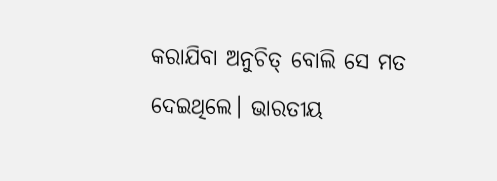କରାଯିବା ଅନୁଚିତ୍ ବୋଲି ସେ ମତ ଦେଇଥିଲେ। ଭାରତୀୟ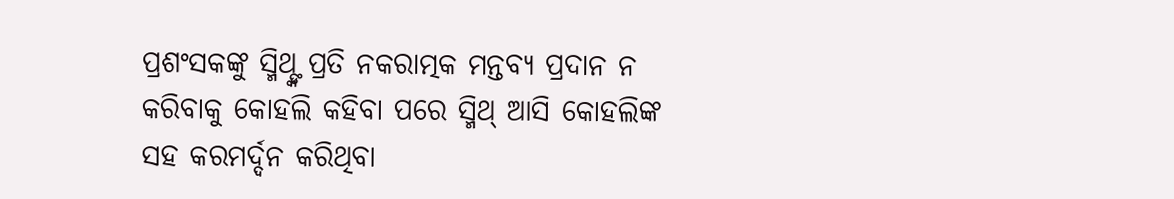ପ୍ରଶଂସକଙ୍କୁ ସ୍ମିଥ୍ଙ୍କ ପ୍ରତି ନକରାତ୍ମକ ମନ୍ତବ୍ୟ ପ୍ରଦାନ ନ କରିବାକୁ କୋହଲି କହିବା ପରେ ସ୍ମିଥ୍ ଆସି କୋହଲିଙ୍କ ସହ କରମର୍ଦ୍ଦନ କରିଥିବା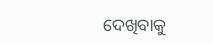ଦେଖିବାକୁ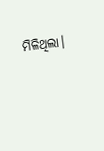ମିଳିଥିଲା।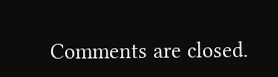Comments are closed.